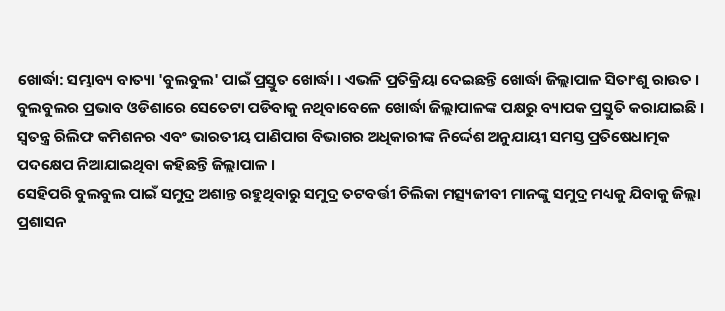ଖୋର୍ଦ୍ଧା: ସମ୍ଭାବ୍ୟ ବାତ୍ୟା 'ବୁଲବୁଲ' ପାଇଁ ପ୍ରସ୍ତୁତ ଖୋର୍ଦ୍ଧା । ଏଭଳି ପ୍ରତିକ୍ରିୟା ଦେଇଛନ୍ତି ଖୋର୍ଦ୍ଧା ଜିଲ୍ଲାପାଳ ସିତାଂଶୁ ରାଉତ ।
ବୁଲବୁଲର ପ୍ରଭାବ ଓଡିଶାରେ ସେତେଟା ପଡିବାକୁ ନଥିବାବେଳେ ଖୋର୍ଦ୍ଧା ଜିଲ୍ଲାପାଳଙ୍କ ପକ୍ଷରୁ ବ୍ୟାପକ ପ୍ରସ୍ତୁତି କରାଯାଇଛି । ସ୍ବତନ୍ତ୍ର ରିଲିଫ କମିଶନର ଏବଂ ଭାରତୀୟ ପାଣିପାଗ ବିଭାଗର ଅଧିକାରୀଙ୍କ ନିର୍ଦ୍ଦେଶ ଅନୁଯାୟୀ ସମସ୍ତ ପ୍ରତିଷେଧାତ୍ମକ ପଦକ୍ଷେପ ନିଆଯାଇଥିବା କହିଛନ୍ତି ଜିଲ୍ଲାପାଳ ।
ସେହିପରି ବୁଲବୁଲ ପାଇଁ ସମୁଦ୍ର ଅଶାନ୍ତ ରହୁଥିବାରୁ ସମୁଦ୍ର ତଟବର୍ତ୍ତୀ ଚିଲିକା ମତ୍ସ୍ୟଜୀବୀ ମାନଙ୍କୁ ସମୁଦ୍ର ମଧ୍ୟକୁ ଯିବାକୁ ଜିଲ୍ଲା ପ୍ରଶାସନ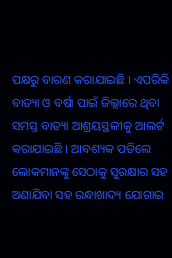ପକ୍ଷରୁ ବାରଣ କରାଯାଇଛି । ଏପରିକି ବାତ୍ୟା ଓ ବର୍ଷା ପାଇଁ ଜିଲ୍ଲାରେ ଥିବା ସମସ୍ତ ବାତ୍ୟା ଆଶ୍ରୟସ୍ଥଳୀକୁ ଆଲର୍ଟ କରାଯାଇଛି । ଆବଶ୍ୟକ ପଡିଲେ ଲୋକମାନଙ୍କୁ ସେଠାକୁ ସୁରକ୍ଷାର ସହ ଅଣାଯିବା ସହ ରନ୍ଧାଖାଦ୍ୟ ଯୋଗାଇ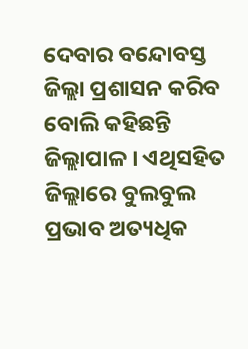ଦେବାର ବନ୍ଦୋବସ୍ତ ଜିଲ୍ଲା ପ୍ରଶାସନ କରିବ ବୋଲି କହିଛନ୍ତି ଜିଲ୍ଲାପାଳ । ଏଥିସହିତ ଜିଲ୍ଲାରେ ବୁଲବୁଲ ପ୍ରଭାବ ଅତ୍ୟଧିକ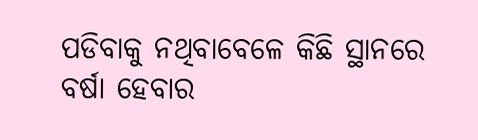ପଡିବାକୁ ନଥିବାବେଳେ କିଛି ସ୍ଥାନରେ ବର୍ଷା ହେବାର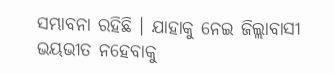ସମ୍ଭାବନା ରହିଛି । ଯାହାକୁ ନେଇ ଜିଲ୍ଲାବାସୀ ଭୟଭୀତ ନହେବାକୁ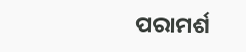ପରାମର୍ଶ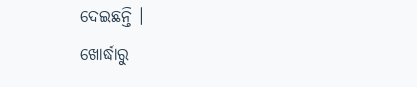ଦେଇଛନ୍ତି ।
ଖୋର୍ଦ୍ଧାରୁ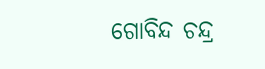ଗୋବିନ୍ଦ ଚନ୍ଦ୍ର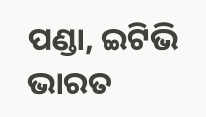ପଣ୍ଡା, ଇଟିଭି ଭାରତ